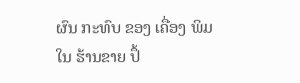ຜົນ ກະທົບ ຂອງ ເຄື່ອງ ພິມ ໃນ ຮ້ານຂາຍ ປຶ້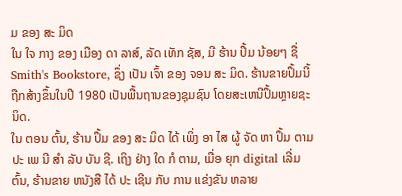ມ ຂອງ ສະ ມິດ
ໃນ ໃຈ ກາງ ຂອງ ເມືອງ ດາ ລາສ໌, ລັດ ເທັກ ຊັສ, ມີ ຮ້ານ ປຶ້ມ ນ້ອຍໆ ຊື່ Smith's Bookstore, ຊຶ່ງ ເປັນ ເຈົ້າ ຂອງ ຈອນ ສະ ມິດ. ຮ້ານຂາຍປຶ້ມນີ້ຖືກສ້າງຂຶ້ນໃນປີ 1980 ເປັນພື້ນຖານຂອງຊຸມຊົນ ໂດຍສະເຫນີປຶ້ມຫຼາຍຊະນິດ.
ໃນ ຕອນ ຕົ້ນ, ຮ້ານ ປຶ້ມ ຂອງ ສະ ມິດ ໄດ້ ເພິ່ງ ອາ ໄສ ຜູ້ ຈັດ ຫາ ປຶ້ມ ຕາມ ປະ ເພ ນີ ສໍາ ລັບ ບັນ ຊີ. ເຖິງ ຢ່າງ ໃດ ກໍ ຕາມ, ເມື່ອ ຍຸກ digital ເລີ່ມຕົ້ນ, ຮ້ານຂາຍ ຫນັງສື ໄດ້ ປະ ເຊີນ ກັບ ການ ແຂ່ງຂັນ ຫລາຍ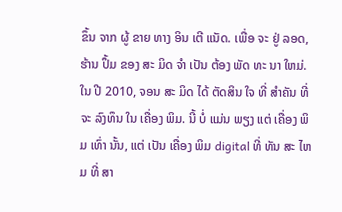ຂຶ້ນ ຈາກ ຜູ້ ຂາຍ ທາງ ອິນ ເຕີ ແນັດ. ເພື່ອ ຈະ ຢູ່ ລອດ, ຮ້ານ ປຶ້ມ ຂອງ ສະ ມິດ ຈໍາ ເປັນ ຕ້ອງ ພັດ ທະ ນາ ໃຫມ່.
ໃນ ປີ 2010, ຈອນ ສະ ມິດ ໄດ້ ຕັດສິນ ໃຈ ທີ່ ສໍາຄັນ ທີ່ ຈະ ລົງທຶນ ໃນ ເຄື່ອງ ພິມ. ນີ້ ບໍ່ ແມ່ນ ພຽງ ແຕ່ ເຄື່ອງ ພິມ ເທົ່າ ນັ້ນ, ແຕ່ ເປັນ ເຄື່ອງ ພິມ digital ທີ່ ທັນ ສະ ໄຫມ ທີ່ ສາ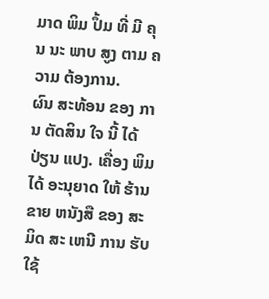ມາດ ພິມ ປຶ້ມ ທີ່ ມີ ຄຸນ ນະ ພາບ ສູງ ຕາມ ຄວາມ ຕ້ອງການ.
ຜົນ ສະທ້ອນ ຂອງ ການ ຕັດສິນ ໃຈ ນີ້ ໄດ້ ປ່ຽນ ແປງ. ເຄື່ອງ ພິມ ໄດ້ ອະນຸຍາດ ໃຫ້ ຮ້ານຂາຍ ຫນັງສື ຂອງ ສະ ມິດ ສະ ເຫນີ ການ ຮັບ ໃຊ້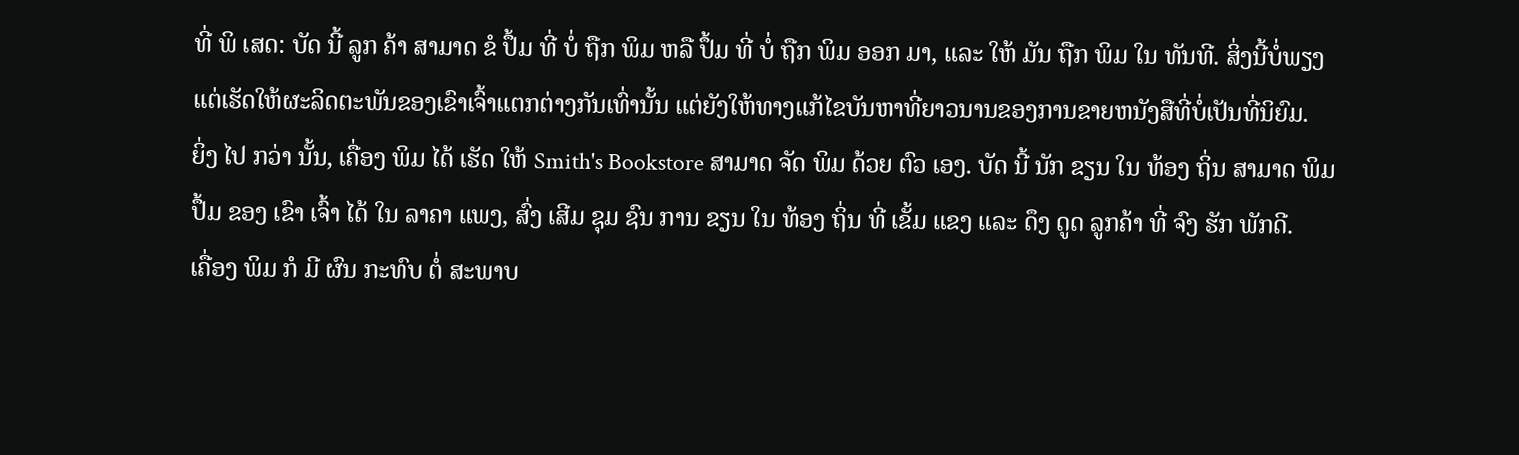ທີ່ ພິ ເສດ: ບັດ ນີ້ ລູກ ຄ້າ ສາມາດ ຂໍ ປຶ້ມ ທີ່ ບໍ່ ຖືກ ພິມ ຫລື ປຶ້ມ ທີ່ ບໍ່ ຖືກ ພິມ ອອກ ມາ, ແລະ ໃຫ້ ມັນ ຖືກ ພິມ ໃນ ທັນທີ. ສິ່ງນີ້ບໍ່ພຽງແຕ່ເຮັດໃຫ້ຜະລິດຕະພັນຂອງເຂົາເຈົ້າແຕກຕ່າງກັນເທົ່ານັ້ນ ແຕ່ຍັງໃຫ້ທາງແກ້ໄຂບັນຫາທີ່ຍາວນານຂອງການຂາຍຫນັງສືທີ່ບໍ່ເປັນທີ່ນິຍົມ.
ຍິ່ງ ໄປ ກວ່າ ນັ້ນ, ເຄື່ອງ ພິມ ໄດ້ ເຮັດ ໃຫ້ Smith's Bookstore ສາມາດ ຈັດ ພິມ ດ້ວຍ ຕົວ ເອງ. ບັດ ນີ້ ນັກ ຂຽນ ໃນ ທ້ອງ ຖິ່ນ ສາມາດ ພິມ ປຶ້ມ ຂອງ ເຂົາ ເຈົ້າ ໄດ້ ໃນ ລາຄາ ແພງ, ສົ່ງ ເສີມ ຊຸມ ຊົນ ການ ຂຽນ ໃນ ທ້ອງ ຖິ່ນ ທີ່ ເຂັ້ມ ແຂງ ແລະ ດຶງ ດູດ ລູກຄ້າ ທີ່ ຈົງ ຮັກ ພັກດີ.
ເຄື່ອງ ພິມ ກໍ ມີ ຜົນ ກະທົບ ຕໍ່ ສະພາບ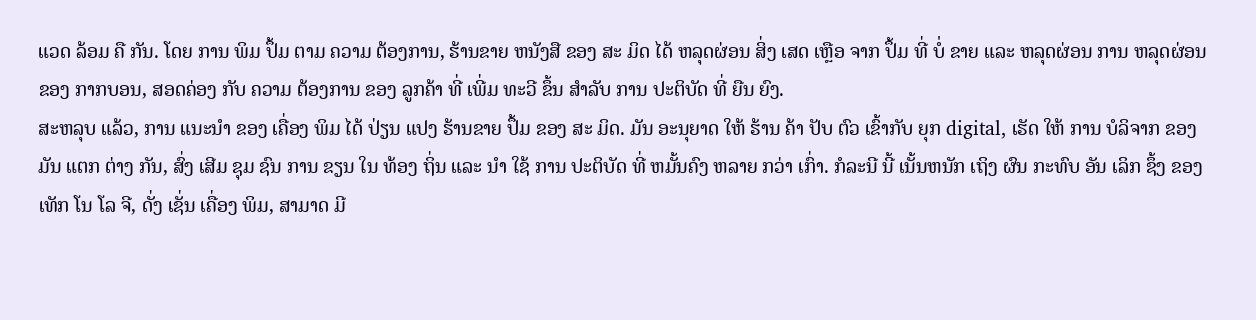ແວດ ລ້ອມ ຄື ກັນ. ໂດຍ ການ ພິມ ປຶ້ມ ຕາມ ຄວາມ ຕ້ອງການ, ຮ້ານຂາຍ ຫນັງສື ຂອງ ສະ ມິດ ໄດ້ ຫລຸດຜ່ອນ ສິ່ງ ເສດ ເຫຼືອ ຈາກ ປຶ້ມ ທີ່ ບໍ່ ຂາຍ ແລະ ຫລຸດຜ່ອນ ການ ຫລຸດຜ່ອນ ຂອງ ກາກບອນ, ສອດຄ່ອງ ກັບ ຄວາມ ຕ້ອງການ ຂອງ ລູກຄ້າ ທີ່ ເພີ່ມ ທະວີ ຂຶ້ນ ສໍາລັບ ການ ປະຕິບັດ ທີ່ ຍືນ ຍົງ.
ສະຫລຸບ ແລ້ວ, ການ ແນະນໍາ ຂອງ ເຄື່ອງ ພິມ ໄດ້ ປ່ຽນ ແປງ ຮ້ານຂາຍ ປຶ້ມ ຂອງ ສະ ມິດ. ມັນ ອະນຸຍາດ ໃຫ້ ຮ້ານ ຄ້າ ປັບ ຕົວ ເຂົ້າກັບ ຍຸກ digital, ເຮັດ ໃຫ້ ການ ບໍລິຈາກ ຂອງ ມັນ ແຕກ ຕ່າງ ກັນ, ສົ່ງ ເສີມ ຊຸມ ຊົນ ການ ຂຽນ ໃນ ທ້ອງ ຖິ່ນ ແລະ ນໍາ ໃຊ້ ການ ປະຕິບັດ ທີ່ ຫມັ້ນຄົງ ຫລາຍ ກວ່າ ເກົ່າ. ກໍລະນີ ນີ້ ເນັ້ນຫນັກ ເຖິງ ຜົນ ກະທົບ ອັນ ເລິກ ຊຶ້ງ ຂອງ ເທັກ ໂນ ໂລ ຈີ, ດັ່ງ ເຊັ່ນ ເຄື່ອງ ພິມ, ສາມາດ ມີ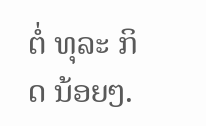ຕໍ່ ທຸລະ ກິດ ນ້ອຍໆ.